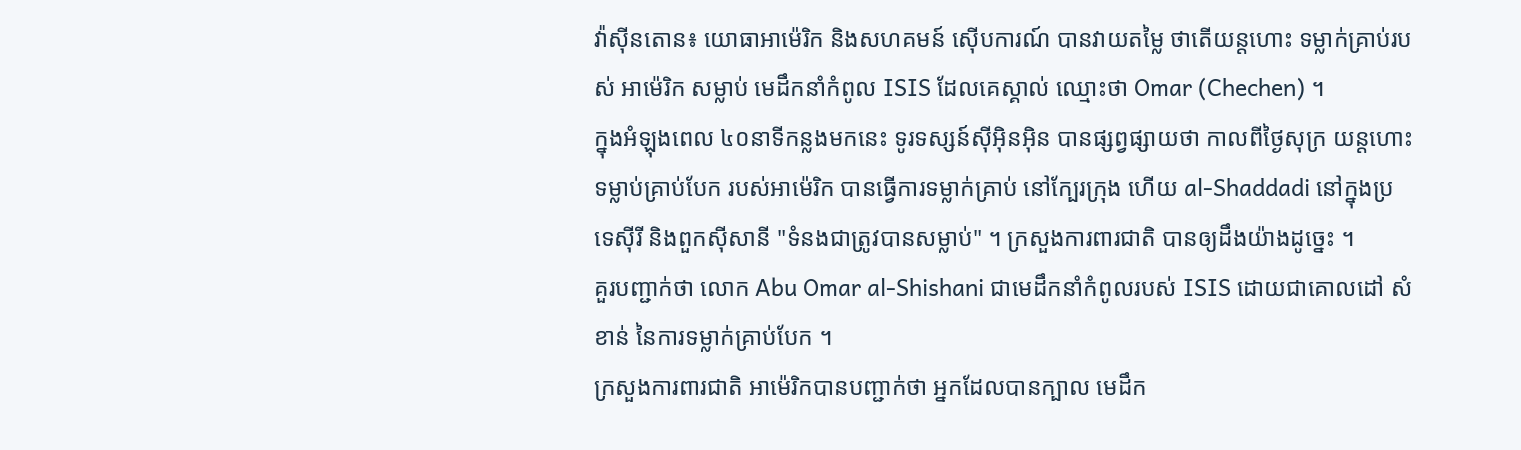វ៉ាស៊ីនតោន៖ យោធាអាម៉េរិក និងសហគមន៍ ស៊ើបការណ៍ បានវាយតម្លៃ ថាតើយន្តហោះ ទម្លាក់គ្រាប់របស់ អាម៉េរិក សម្លាប់ មេដឹកនាំកំពូល ISIS ដែលគេស្គាល់ ឈ្មោះថា Omar (Chechen) ។
ក្នុងអំឡុងពេល ៤០នាទីកន្លងមកនេះ ទូរទស្សន៍ស៊ីអ៊ិនអ៊ិន បានផ្សព្វផ្សាយថា កាលពីថ្ងៃសុក្រ យន្តហោះ ទម្លាប់គ្រាប់បែក របស់អាម៉េរិក បានធ្វើការទម្លាក់គ្រាប់ នៅក្បែរក្រុង ហើយ al-Shaddadi នៅក្នុងប្រទេស៊ីរី និងពួកស៊ីសានី "ទំនងជាត្រូវបានសម្លាប់" ។ ក្រសួងការពារជាតិ បានឲ្យដឹងយ៉ាងដូច្នេះ ។
គួរបញ្ជាក់ថា លោក Abu Omar al-Shishani ជាមេដឹកនាំកំពូលរបស់ ISIS ដោយជាគោលដៅ សំខាន់ នៃការទម្លាក់គ្រាប់បែក ។
ក្រសួងការពារជាតិ អាម៉េរិកបានបញ្ជាក់ថា អ្នកដែលបានក្បាល មេដឹក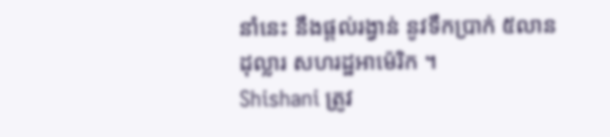នាំនេះ នឹងផ្តល់រង្វាន់ នូវទឹកប្រាក់ ៥លានដុល្លារ សហរដ្ឋអាម៉េរិក ។
Shishani ត្រូវ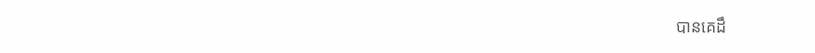បានគេដឹ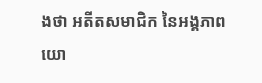ងថា អតីតសមាជិក នៃអង្គភាពយោ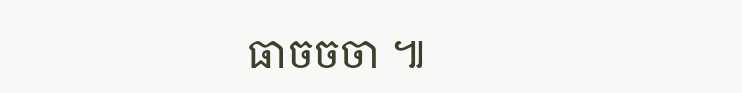ធាចចចា ៕